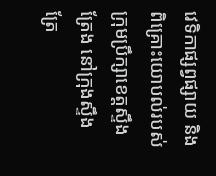វេទិកាផ្សព្វផ្សាយ និងពិគ្រោះយោបល់របស់ក្រុមប្រឹក្សាខេត្តស្ទឹងត្រែង នៅក្រុងស្ទឹងត្រែ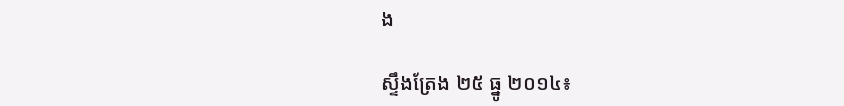ង

ស្ទឹងត្រែង ២៥ ធ្នូ ២០១៤៖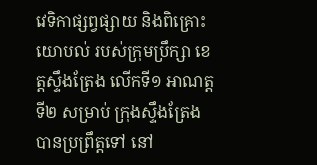វេទិកាផ្សព្វផ្សាយ និងពិគ្រោះយោបល់ របស់ក្រុមប្រឹក្សា ខេត្តស្ទឹងត្រែង លើកទី១ អាណត្តទី២ សម្រាប់ ក្រុងស្ទឹងត្រែង បានប្រព្រឹត្តទៅ នៅ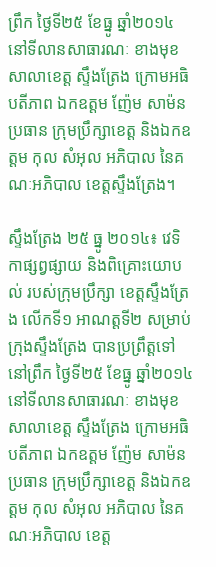ព្រឹក ថ្ងៃទី២៥ ខែធ្នូ ឆ្នាំ២០១៤ នៅទីលានសាធារណៈ ខាងមុខ សាលាខេត្ត ស្ទឹងត្រែង ក្រោមអធិបតីភាព ឯកឧត្ដម ញ៉ែម សាម៉ន ប្រធាន ក្រុមប្រឹក្សាខេត្ត និងឯកឧត្ដម កុល សំអុល អភិបាល នៃគណៈអភិបាល ខេត្តស្ទឹងត្រែង។

ស្ទឹងត្រែង ២៥ ធ្នូ ២០១៤៖ វេទិកាផ្សព្វផ្សាយ និងពិគ្រោះយោបល់ របស់ក្រុមប្រឹក្សា ខេត្តស្ទឹងត្រែង លើកទី១ អាណត្តទី២ សម្រាប់ ក្រុងស្ទឹងត្រែង បានប្រព្រឹត្តទៅ នៅព្រឹក ថ្ងៃទី២៥ ខែធ្នូ ឆ្នាំ២០១៤ នៅទីលានសាធារណៈ ខាងមុខ សាលាខេត្ត ស្ទឹងត្រែង ក្រោមអធិបតីភាព ឯកឧត្ដម ញ៉ែម សាម៉ន ប្រធាន ក្រុមប្រឹក្សាខេត្ត និងឯកឧត្ដម កុល សំអុល អភិបាល នៃគណៈអភិបាល ខេត្ត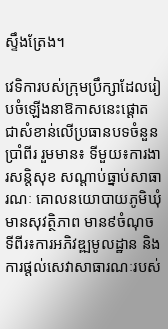ស្ទឹងត្រែង។

វេទិការបស់ក្រុមប្រឹក្សាដែលរៀបចំឡើងនាឱកាសនេះផ្ដោត ជាសំខាន់លើប្រធានបទចំនួនប្រាំពីរ រួមមាន៖ ទីមួយ៖ការងារសន្តិសុខ សណ្តាប់ធ្នាប់សាធារណៈ គោលនយោបាយភូមិឃុំមានសុវត្ថិភាព មាន៩ចំណុច ទីពីរ៖ការអភិវឌ្ឍមូលដ្ឋាន និងការផ្តល់សេវាសាធារណៈរបស់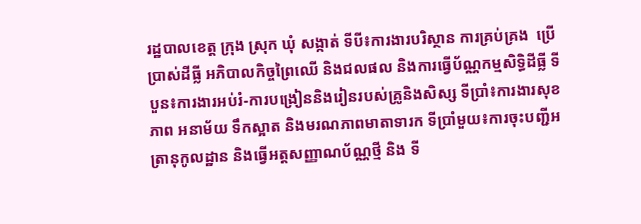រដ្ឋបាលខេត្ត ក្រុង ស្រុក ឃុំ សង្កាត់ ទីបី៖ការងារបរិស្ថាន ការគ្រប់គ្រង  ប្រើប្រាស់ដីធ្លី អភិបាលកិច្ចព្រៃឈើ និងជលផល និងការធ្វើប័ណ្ណកម្មសិទ្ធិដីធ្លី ទីបួន៖ការងារអប់រំ-ការបង្រៀននិងរៀនរបស់គ្រូនិងសិស្ស ទីប្រាំ៖ការងារសុខភាព អនាម័យ ទឹកស្អាត និងមរណភាពមាតាទារក ទីប្រាំមួយ៖ការចុះបញ្ជីអត្រានុកូលដ្ឋាន និងធ្វើអត្តសញ្ញាណប័ណ្ណថ្មី និង ទី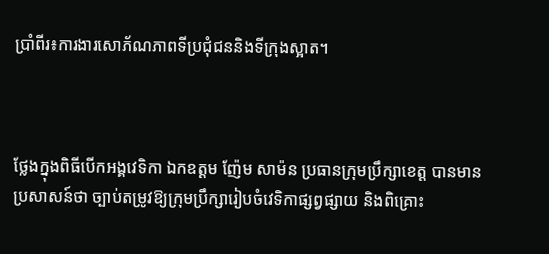ប្រាំពីរ៖ការងារសោភ័ណភាពទីប្រជុំជននិងទីក្រុងស្អាត។



ថ្លែងក្នុងពិធីបើកអង្គវេទិកា ឯកឧត្ដម ញ៉ែម សាម៉ន ប្រធានក្រុមប្រឹក្សាខេត្ត បានមានប្រសាសន៍ថា ច្បាប់តម្រូវឱ្យក្រុមប្រឹក្សារៀបចំវេទិកាផ្សព្វផ្សាយ និងពិគ្រោះ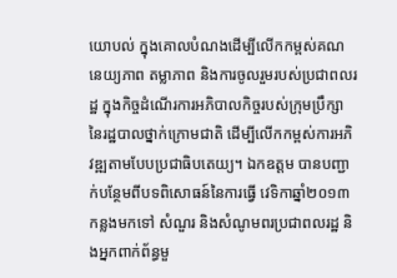យោបល់ ក្នុងគោលបំណងដើម្បីលើកកម្ពស់គណនេយ្យភាព តម្លាភាព និងការចូលរួមរបស់ប្រជាពលរដ្ឋ ក្នុងកិច្ចដំណើរការអភិបាលកិច្ចរបស់ក្រុមប្រឹក្សានៃរដ្ឋបាលថ្នាក់ក្រោមជាតិ ដើម្បីលើកកម្ពស់ការអភិវឌ្ឍតាមបែបប្រជាធិបតេយ្យ។ ឯកឧត្ដម បានបញ្ជាក់បន្ថែមពីបទពិសោធន៍នៃការធ្វើ វេទិកាឆ្នាំ២០១៣ កន្លងមកទៅ សំណួរ និងសំណូមពរប្រជាពលរដ្ឋ និងអ្នកពាក់ព័ន្ធមួ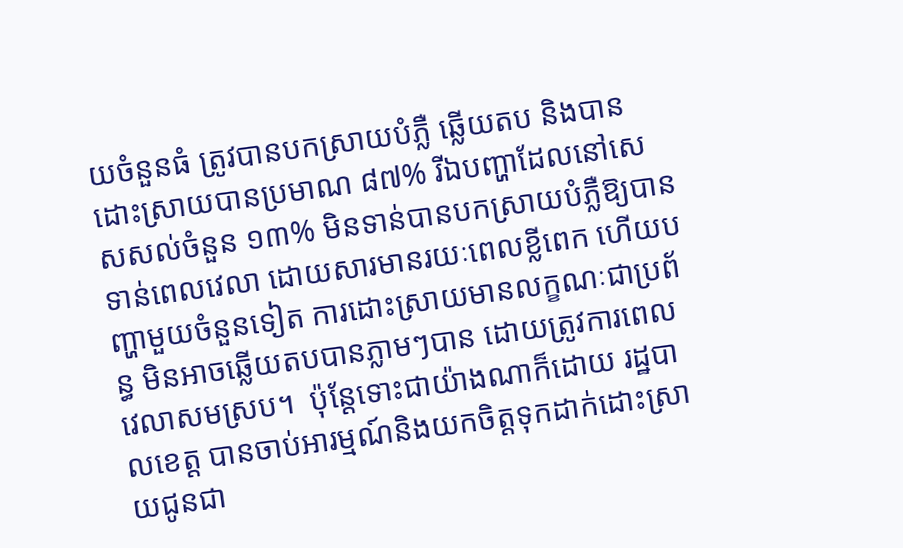យចំនួនធំ ត្រូវបានបកស្រាយបំភ្លឺ ឆ្លើយតប និងបានដោះស្រាយបានប្រមាណ ៨៧% រីឯបញ្ហាដែលនៅសេសសល់ចំនួន ១៣% មិនទាន់បានបកស្រាយបំភ្លឺឱ្យបានទាន់ពេលវេលា ដោយសារមានរយៈពេលខ្លីពេក ហើយបញ្ហាមួយចំនួនទៀត ការដោះស្រាយមានលក្ខណៈជាប្រព័ន្ធ មិនអាចឆ្លើយតបបានភ្លាមៗបាន ដោយត្រូវការពេលវេលាសមស្រប។  ប៉ុន្តែទោះជាយ៉ាងណាក៏ដោយ រដ្ឋបាលខេត្ត បានចាប់អារម្មណ៍និងយកចិត្តទុកដាក់ដោះស្រាយជូនជា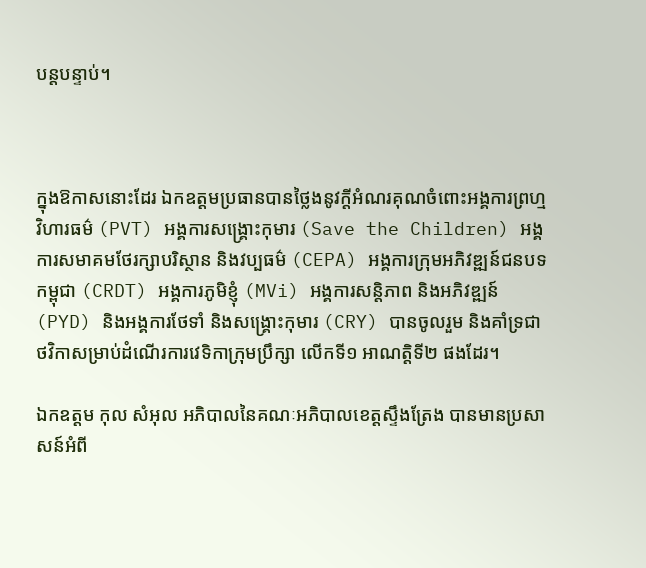បន្តបន្ទាប់។



ក្នុងឱកាសនោះដែរ ឯកឧត្ដមប្រធានបានថ្លៃងនូវក្ដីអំណរគុណចំពោះអង្គការព្រហ្មវិហារធម៌ (PVT) អង្គការសង្គ្រោះកុមារ (Save the Children) អង្គការសមាគមថែរក្សាបរិស្ថាន និងវប្បធម៌ (CEPA) អង្គការក្រុមអភិវឌ្ឍន៍ជនបទកម្ពុជា (CRDT) អង្គការភូមិខ្ញុំ (MVi) អង្គការសន្តិភាព និងអភិវឌ្ឍន៍ (PYD) និងអង្គការថែទាំ និងសង្គ្រោះកុមារ (CRY) បានចូលរួម និងគាំទ្រជាថវិកាសម្រាប់ដំណើរការវេទិកាក្រុមប្រឹក្សា លើកទី១ អាណត្តិទី២ ផងដែរ។

ឯកឧត្ដម កុល សំអុល អភិបាលនៃគណៈអភិបាលខេត្តស្ទឹងត្រែង បានមានប្រសាសន៍អំពី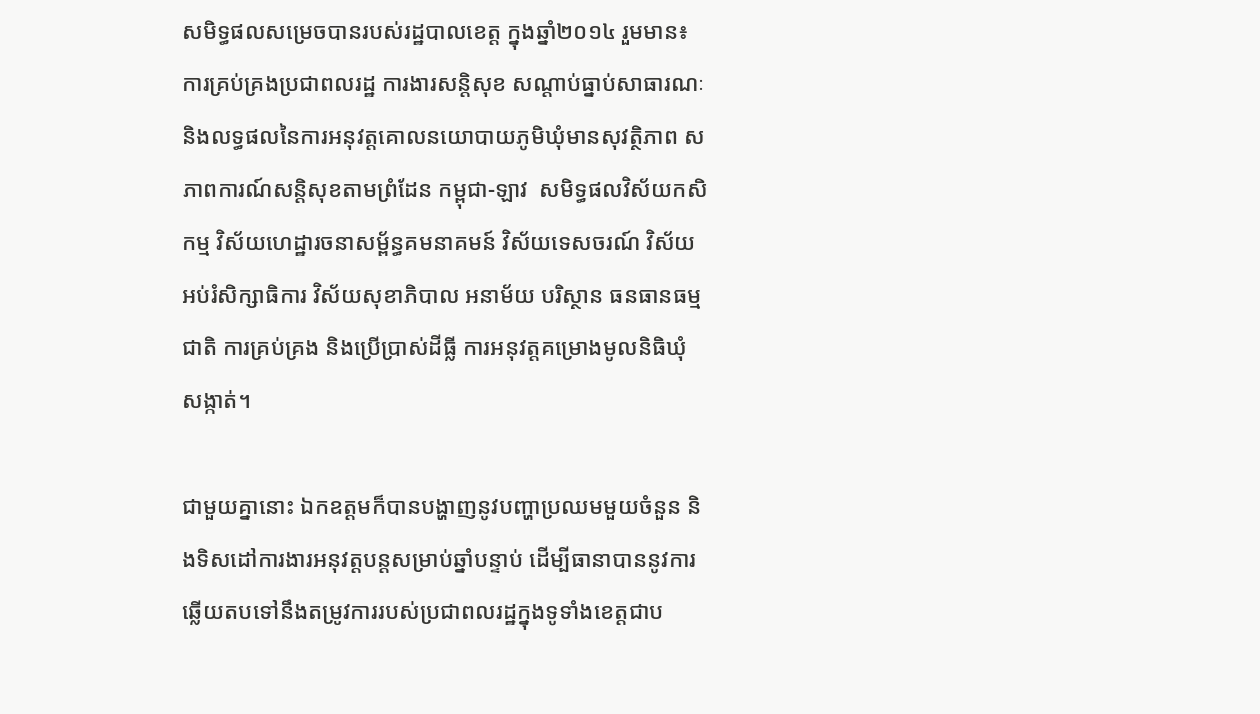សមិទ្ធផលសម្រេចបានរបស់រដ្ឋបាលខេត្ត ក្នុងឆ្នាំ២០១៤ រួមមាន៖ ការគ្រប់គ្រងប្រជាពលរដ្ឋ ការងារសន្តិសុខ សណ្ដាប់ធ្នាប់សាធារណៈ និងលទ្ធផលនៃការអនុវត្តគោលនយោបាយភូមិឃុំមានសុវត្ថិភាព សភាពការណ៍សន្តិសុខតាមព្រំដែន កម្ពុជា-ឡាវ  សមិទ្ធផលវិស័យកសិកម្ម វិស័យហេដ្ឋារចនាសម្ព័ន្ធគមនាគមន៍ វិស័យទេសចរណ៍ វិស័យអប់រំសិក្សាធិការ វិស័យសុខាភិបាល អនាម័យ បរិស្ថាន ធនធានធម្មជាតិ ការគ្រប់គ្រង និងប្រើប្រាស់ដីធ្លី ការអនុវត្តគម្រោងមូលនិធិឃុំ សង្កាត់។

ជាមួយគ្នានោះ ឯកឧត្ដមក៏បានបង្ហាញនូវបញ្ហាប្រឈមមួយចំនួន និងទិសដៅការងារអនុវត្តបន្តសម្រាប់ឆ្នាំបន្ទាប់ ដើម្បីធានាបាននូវការឆ្លើយតបទៅនឹងតម្រូវការរបស់ប្រជាពលរដ្ឋក្នុងទូទាំងខេត្តជាប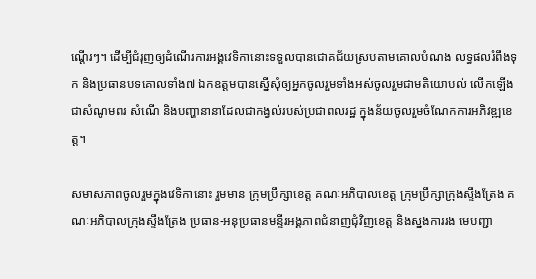ណ្ដើរៗ។ ដើម្បីជំរុញឲ្យដំណើរការអង្គវេទិកានោះទទួលបានជោគជ័យស្របតាមគោលបំណង លទ្ធផលរំពឹងទុក និងប្រធានបទគោលទាំង៧ ឯកឧត្ដមបានស្នើសុំឲ្យអ្នកចូលរួមទាំងអស់ចូលរួមជាមតិយោបល់ លើកឡើងជាសំណូមពរ សំណើ និងបញ្ហានានាដែលជាកង្វល់របស់ប្រជាពលរដ្ឋ ក្នុងន័យចូលរួមចំណែកការអភិវឌ្ឍខេត្ត។

សមាសភាពចូលរួមក្នុងវេទិកានោះ រួមមាន ក្រុមប្រឹក្សាខេត្ត គណៈអភិបាលខេត្ត ក្រុមប្រឹក្សាក្រុងស្ទឹងត្រែង គណៈអភិបាលក្រុងស្ទឹងត្រែង ប្រធាន-អនុប្រធានមន្ទីរអង្គភាពជំនាញជុំវិញខេត្ត និងស្នងការរង មេបញ្ជា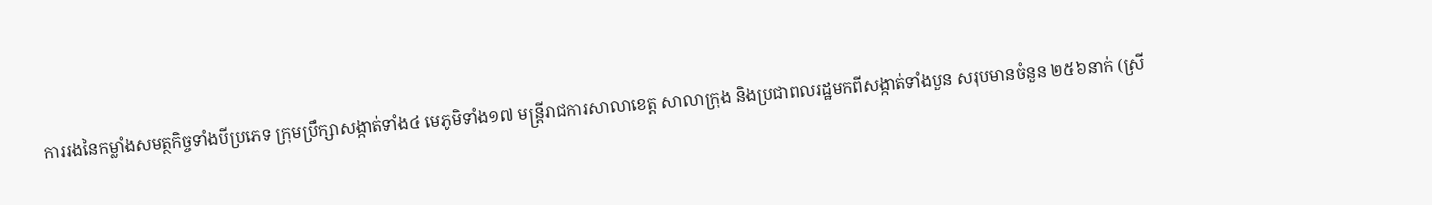ការរងនៃកម្លាំងសមត្ថកិច្ចទាំងបីប្រភេទ ក្រុមប្រឹក្សាសង្កាត់ទាំង៤ មេភូមិទាំង១៧ មន្រ្តីរាជការសាលាខេត្ត សាលាក្រុង និងប្រជាពលរដ្ឋមកពីសង្កាត់ទាំងបួន សរុបមានចំនួន ២៥៦នាក់ (ស្រី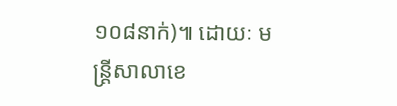១០៨នាក់)៕ ដោយៈ មន្ត្រីសាលាខេ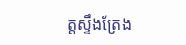ត្តស្ទឹងត្រែង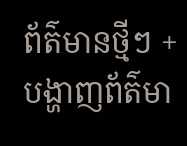ព័ត៌មានថ្មីៗ + បង្ហាញព័ត៌មា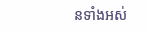នទាំងអស់